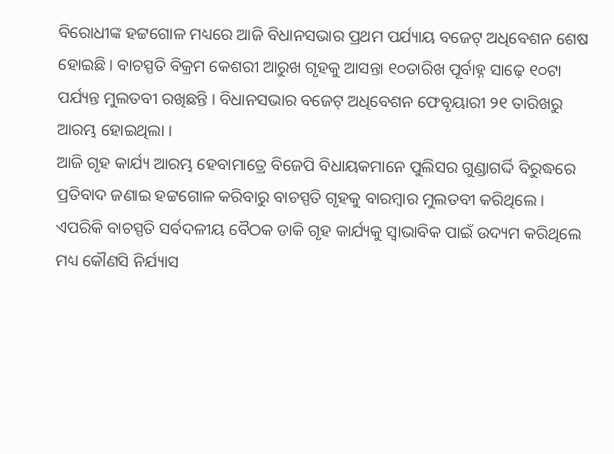ବିରୋଧୀଙ୍କ ହଟ୍ଟଗୋଳ ମଧ୍ୟରେ ଆଜି ବିଧାନସଭାର ପ୍ରଥମ ପର୍ଯ୍ୟାୟ ବଜେଟ୍ ଅଧିବେଶନ ଶେଷ ହୋଇଛି । ବାଚସ୍ପତି ବିକ୍ରମ କେଶରୀ ଆରୁଖ ଗୃହକୁ ଆସନ୍ତା ୧୦ତାରିଖ ପୂର୍ବାହ୍ନ ସାଢ଼େ ୧୦ଟା ପର୍ଯ୍ୟନ୍ତ ମୁଲତବୀ ରଖିଛନ୍ତି । ବିଧାନସଭାର ବଜେଟ୍ ଅଧିବେଶନ ଫେବୃୟାରୀ ୨୧ ତାରିଖରୁ ଆରମ୍ଭ ହୋଇଥିଲା ।
ଆଜି ଗୃହ କାର୍ଯ୍ୟ ଆରମ୍ଭ ହେବାମାତ୍ରେ ବିଜେପି ବିଧାୟକମାନେ ପୁଲିସର ଗୁଣ୍ଡାଗର୍ଦ୍ଦି ବିରୁଦ୍ଧରେ ପ୍ରତିବାଦ ଜଣାଇ ହଟ୍ଟଗୋଳ କରିବାରୁ ବାଚସ୍ପତି ଗୃହକୁ ବାରମ୍ବାର ମୁଲତବୀ କରିଥିଲେ । ଏପରିକି ବାଚସ୍ପତି ସର୍ବଦଳୀୟ ବୈଠକ ଡାକି ଗୃହ କାର୍ଯ୍ୟକୁ ସ୍ୱାଭାବିକ ପାଇଁ ଉଦ୍ୟମ କରିଥିଲେ ମଧ୍ୟ କୌଣସି ନିର୍ଯ୍ୟାସ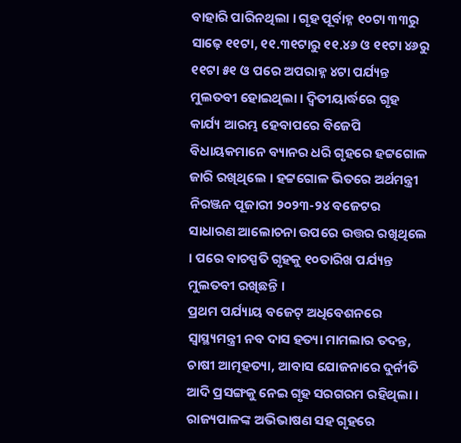ବାହାରି ପାରିନଥିଲା । ଗୃହ ପୂର୍ବାହ୍ନ ୧୦ଟା ୩୩ରୁ ସାଢ଼େ ୧୧ଟା, ୧୧.୩୧ଟାରୁ ୧୧.୪୬ ଓ ୧୧ଟା ୪୬ରୁ ୧୧ଟା ୫୧ ଓ ପରେ ଅପରାହ୍ନ ୪ଟା ପର୍ଯ୍ୟନ୍ତ ମୁଲତବୀ ହୋଇଥିଲା । ଦ୍ୱିତୀୟାର୍ଦ୍ଧରେ ଗୃହ କାର୍ଯ୍ୟ ଆରମ୍ଭ ହେବାପରେ ବିଜେପି ବିଧାୟକମାନେ ବ୍ୟାନର ଧରି ଗୃହରେ ହଟ୍ଟଗୋଳ ଜାରି ରଖିଥିଲେ । ହଟ୍ଟଗୋଳ ଭିତରେ ଅର୍ଥମନ୍ତ୍ରୀ ନିରଞ୍ଜନ ପୂଜାରୀ ୨୦୨୩-୨୪ ବଜେଟର ସାଧାରଣ ଆଲୋଚନା ଉପରେ ଉତ୍ତର ରଖିଥିଲେ । ପରେ ବାଚସ୍ପତି ଗୃହକୁ ୧୦ତାରିଖ ପର୍ଯ୍ୟନ୍ତ ମୁଲତବୀ ରଖିଛନ୍ତି ।
ପ୍ରଥମ ପର୍ଯ୍ୟାୟ ବଜେଟ୍ ଅଧିବେଶନରେ ସ୍ୱାସ୍ଥ୍ୟମନ୍ତ୍ରୀ ନବ ଦାସ ହତ୍ୟା ମାମଲାର ତଦନ୍ତ, ଚାଷୀ ଆତ୍ମହତ୍ୟା, ଆବାସ ଯୋଜନାରେ ଦୁର୍ନୀତି ଆଦି ପ୍ରସଙ୍ଗକୁ ନେଇ ଗୃହ ସରଗରମ ରହିଥିଲା । ରାଜ୍ୟପାଳଙ୍କ ଅଭିଭାଷଣ ସହ ଗୃହରେ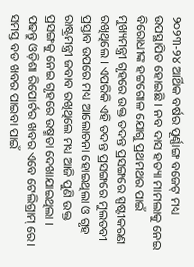୨୦୨୩-୨୪ ଆର୍ଥିକ ବର୍ଷର ପୂର୍ଣ୍ଣାଙ୍ଗ ବଜେଟ୍ ମଧ୍ୟ ଉପସ୍ଥାପିତ ହୋଇଛି । ନବ ଦାସ ହତ୍ୟା ମାମଲାକୁ ନେଇ ବିରୋଧୀଙ୍କ ହଟ୍ଟଗୋଳ ଯୋଗୁ ପ୍ରଥମଥର ପାଇଁ ମୁଖ୍ୟମନ୍ତ୍ରୀ ଗୃହରେ ଉକ୍ତ ତଦନ୍ତ ପ୍ରସଙ୍ଗରେ ସ୍ପଷ୍ଟୀକରଣ ରଖିଥିଲେ । ଏପରିକି ଏହି ତଦନ୍ତ ପ୍ରସଙ୍ଗରେ ମୁଲତବୀ ପ୍ରସ୍ତାବ ଉପରେ ମଧ୍ୟ ଆଲୋଚନା ହୋଇଥିଲା ଓ ଗୃହ ରାଷ୍ଟ୍ରମନ୍ତ୍ରୀ ଜବାବ ରଖିଥିଲେ ମଧ୍ୟ ଆଜି ପୁଣି ଉକ୍ତ ପ୍ରସଙ୍ଗକୁ ନେଇ ଗୃହରେ ଉଷ୍ମତା ଦେଖାଯାଇଥିଲା ।
ପଢନ୍ତୁ ଓଡ଼ିଶା ରିପୋର୍ଟର ଖବର ଏବେ ଟେଲିଗ୍ରାମ୍ ରେ। ସମସ୍ତ ବଡ ଖବର ପାଇବା ପାଇଁ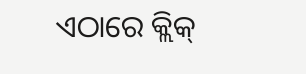ଏଠାରେ କ୍ଲିକ୍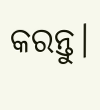କରନ୍ତୁ।